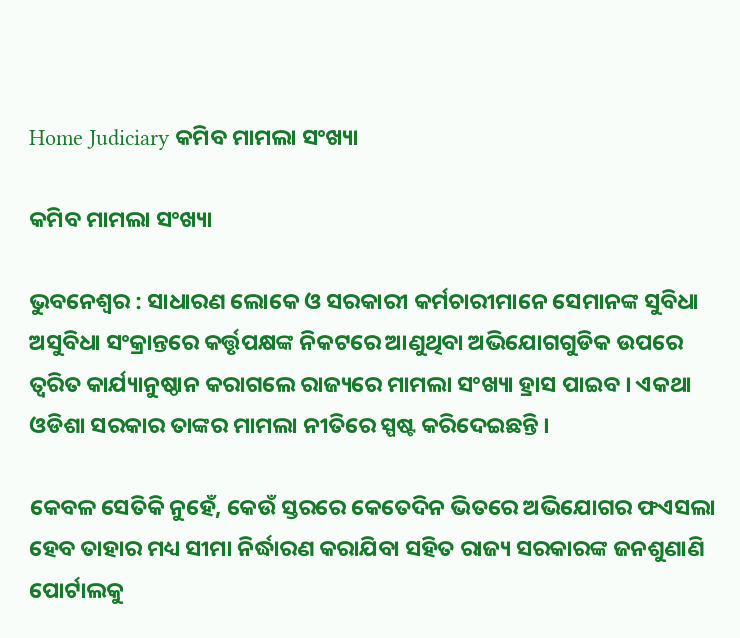Home Judiciary କମିବ ମାମଲା ସଂଖ୍ୟା

କମିବ ମାମଲା ସଂଖ୍ୟା

ଭୁବନେଶ୍ୱର : ସାଧାରଣ ଲୋକେ ଓ ସରକାରୀ କର୍ମଚାରୀମାନେ ସେମାନଙ୍କ ସୁବିଧା ଅସୁବିଧା ସଂକ୍ରାନ୍ତରେ କର୍ତ୍ତୃପକ୍ଷଙ୍କ ନିକଟରେ ଆଣୁଥିବା ଅଭିଯୋଗଗୁଡିକ ଉପରେ ତ୍ୱରିତ କାର୍ଯ୍ୟାନୁଷ୍ଠାନ କରାଗଲେ ରାଜ୍ୟରେ ମାମଲା ସଂଖ୍ୟା ହ୍ରାସ ପାଇବ । ଏକଥା ଓଡିଶା ସରକାର ତାଙ୍କର ମାମଲା ନୀତିରେ ସ୍ପଷ୍ଟ କରିଦେଇଛନ୍ତି ।

କେବଳ ସେତିକି ନୁହେଁ, କେଉଁ ସ୍ତରରେ କେତେଦିନ ଭିତରେ ଅଭିଯୋଗର ଫଏସଲା ହେବ ତାହାର ମଧ୍ୟ ସୀମା ନିର୍ଦ୍ଧାରଣ କରାଯିବା ସହିତ ରାଜ୍ୟ ସରକାରଙ୍କ ଜନଶୁଣାଣି ପୋର୍ଟାଲକୁ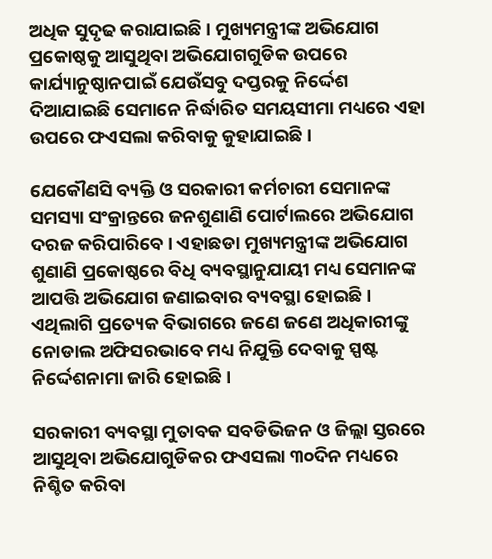ଅଧିକ ସୁଦୃଢ କରାଯାଇଛି । ମୁଖ୍ୟମନ୍ତ୍ରୀଙ୍କ ଅଭିଯୋଗ ପ୍ରକୋଷ୍ଠକୁ ଆସୁଥିବା ଅଭିଯୋଗଗୁଡିକ ଉପରେ କାର୍ଯ୍ୟାନୁଷ୍ଠାନପାଇଁ ଯେଉଁସବୁ ଦପ୍ତରକୁ ନିର୍ଦ୍ଦେଶ ଦିଆଯାଇଛି ସେମାନେ ନିର୍ଦ୍ଧାରିତ ସମୟସୀମା ମଧ୍ୟରେ ଏହା ଉପରେ ଫଏସଲା କରିବାକୁ କୁହାଯାଇଛି ।

ଯେକୌଣସି ବ୍ୟକ୍ତି ଓ ସରକାରୀ କର୍ମଚାରୀ ସେମାନଙ୍କ ସମସ୍ୟା ସଂକ୍ରାନ୍ତରେ ଜନଶୁଣାଣି ପୋର୍ଟାଲରେ ଅଭିଯୋଗ ଦରଜ କରିପାରିବେ । ଏହାଛଡା ମୁଖ୍ୟମନ୍ତ୍ରୀଙ୍କ ଅଭିଯୋଗ ଶୁଣାଣି ପ୍ରକୋଷ୍ଠରେ ବିଧି ବ୍ୟବସ୍ଥାନୁଯାୟୀ ମଧ୍ୟ ସେମାନଙ୍କ ଆପତ୍ତି ଅଭିଯୋଗ ଜଣାଇବାର ବ୍ୟବସ୍ଥା ହୋଇଛି । ଏଥିଲାଗି ପ୍ରତ୍ୟେକ ବିଭାଗରେ ଜଣେ ଜଣେ ଅଧିକାରୀଙ୍କୁ ନୋଡାଲ ଅଫିସରଭାବେ ମଧ୍ୟ ନିଯୁକ୍ତି ଦେବାକୁ ସ୍ପଷ୍ଟ ନିର୍ଦ୍ଦେଶନାମା ଜାରି ହୋଇଛି ।

ସରକାରୀ ବ୍ୟବସ୍ଥା ମୁତାବକ ସବଡିଭିଜନ ଓ ଜିଲ୍ଲା ସ୍ତରରେ ଆସୁଥିବା ଅଭିଯୋଗୁଡିକର ଫଏସଲା ୩୦ଦିନ ମଧ୍ୟରେ ନିଶ୍ଚିତ କରିବା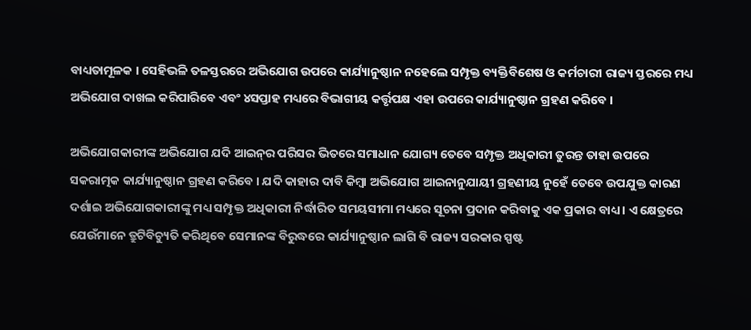ବାଧ୍ୟତାମୂଳକ । ସେହିଭଳି ତଳସ୍ତରରେ ଅଭିଯୋଗ ଉପରେ କାର୍ଯ୍ୟାନୁଷ୍ଠାନ ନହେଲେ ସମ୍ପୃକ୍ତ ବ୍ୟକ୍ତିବିଶେଷ ଓ କର୍ମଚାରୀ ରାଜ୍ୟ ସ୍ତରରେ ମଧ୍ୟ ଅଭିଯୋଗ ଦାଖଲ କରିପାରିବେ ଏବଂ ୪ସପ୍ତାହ ମଧ୍ୟରେ ବିଭାଗୀୟ କର୍ତ୍ତୃପକ୍ଷ ଏହା ଉପରେ କାର୍ଯ୍ୟାନୁଷ୍ଠାନ ଗ୍ରହଣ କରିବେ ।

ଅଭିଯୋଗକାରୀଙ୍କ ଅଭିଯୋଗ ଯଦି ଆଇନ୍‍ର ପରିସର ଭିତରେ ସମାଧାନ ଯୋଗ୍ୟ ତେବେ ସମ୍ପୃକ୍ତ ଅଧିକାରୀ ତୁରନ୍ତ ତାହା ଉପରେ ସକରାତ୍ମକ କାର୍ଯ୍ୟାନୁଷ୍ଠାନ ଗ୍ରହଣ କରିବେ । ଯଦି କାହାର ଦାବି କିମ୍ବା ଅଭିଯୋଗ ଆଇନାନୁଯାୟୀ ଗ୍ରହଣୀୟ ନୁହେଁ ତେବେ ଉପଯୁକ୍ତ କାରଣ ଦର୍ଶାଇ ଅଭିଯୋଗକାରୀଙ୍କୁ ମଧ୍ୟ ସମ୍ପୃକ୍ତ ଅଧିକାରୀ ନିର୍ଦ୍ଧାରିତ ସମୟସୀମା ମଧ୍ୟରେ ସୂଚନା ପ୍ରଦାନ କରିବାକୁ ଏକ ପ୍ରକାର ବାଧ୍ୟ । ଏ କ୍ଷେତ୍ରରେ ଯେଉଁମାନେ ତ୍ରୁଟିବିଚ୍ୟୁତି କରିଥିବେ ସେମାନଙ୍କ ବିରୁଦ୍ଧରେ କାର୍ଯ୍ୟାନୁଷ୍ଠାନ ଲାଗି ବି ରାଜ୍ୟ ସରକାର ସ୍ପଷ୍ଟ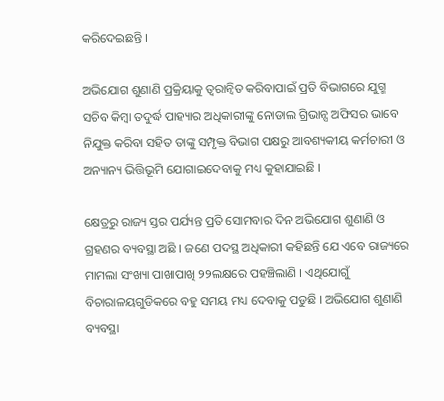କରିଦେଇଛନ୍ତି ।

ଅଭିଯୋଗ ଶୁଣାଣି ପ୍ରକ୍ରିୟାକୁ ତ୍ୱରାନ୍ୱିତ କରିବାପାଇଁ ପ୍ରତି ବିଭାଗରେ ଯୁଗ୍ମ ସଚିବ କିମ୍ବା ତଦୁର୍ଦ୍ଧ ପାହ୍ୟାର ଅଧିକାରୀଙ୍କୁ ନୋଡାଲ ଗ୍ରିଭାନ୍ସ ଅଫିସର ଭାବେ ନିଯୁକ୍ତ କରିବା ସହିତ ତାଙ୍କୁ ସମ୍ପୃକ୍ତ ବିଭାଗ ପକ୍ଷରୁ ଆବଶ୍ୟକୀୟ କର୍ମଚାରୀ ଓ ଅନ୍ୟାନ୍ୟ ଭିତ୍ତିଭୂମି ଯୋଗାଇଦେବାକୁ ମଧ୍ୟ କୁହାଯାଇଛି ।

କ୍ଷେତ୍ରରୁ ରାଜ୍ୟ ସ୍ତର ପର୍ଯ୍ୟନ୍ତ ପ୍ରତି ସୋମବାର ଦିନ ଅଭିଯୋଗ ଶୁଣାଣି ଓ ଗ୍ରହଣର ବ୍ୟବସ୍ଥା ଅଛି । ଜଣେ ପଦସ୍ଥ ଅଧିକାରୀ କହିଛନ୍ତି ଯେ ଏବେ ରାଜ୍ୟରେ ମାମଲା ସଂଖ୍ୟା ପାଖାପାଖି ୨୨ଲକ୍ଷରେ ପହଞ୍ଚିଲାଣି । ଏଥିଯୋଗୁଁ ବିଚାରାଳୟଗୁଡିକରେ ବହୁ ସମୟ ମଧ୍ୟ ଦେବାକୁ ପଡୁଛି । ଅଭିଯୋଗ ଶୁଣାଣି ବ୍ୟବସ୍ଥା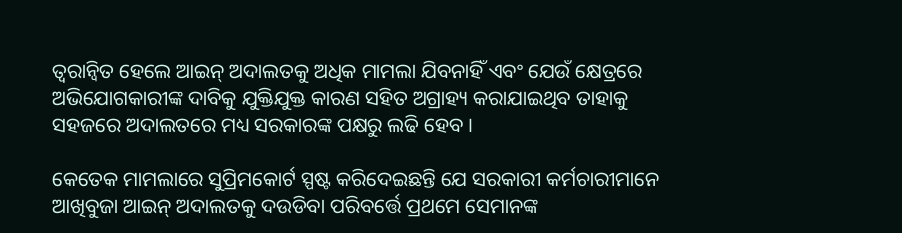ତ୍ୱରାନ୍ୱିତ ହେଲେ ଆଇନ୍‍ ଅଦାଲତକୁ ଅଧିକ ମାମଲା ଯିବନାହିଁ ଏବଂ ଯେଉଁ କ୍ଷେତ୍ରରେ ଅଭିଯୋଗକାରୀଙ୍କ ଦାବିକୁ ଯୁକ୍ତିଯୁକ୍ତ କାରଣ ସହିତ ଅଗ୍ରାହ୍ୟ କରାଯାଇଥିବ ତାହାକୁ ସହଜରେ ଅଦାଲତରେ ମଧ୍ୟ ସରକାରଙ୍କ ପକ୍ଷରୁ ଲଢି ହେବ ।

କେତେକ ମାମଲାରେ ସୁପ୍ରିମକୋର୍ଟ ସ୍ପଷ୍ଟ କରିଦେଇଛନ୍ତି ଯେ ସରକାରୀ କର୍ମଚାରୀମାନେ ଆଖିବୁଜା ଆଇନ୍‍ ଅଦାଲତକୁ ଦଉଡିବା ପରିବର୍ତ୍ତେ ପ୍ରଥମେ ସେମାନଙ୍କ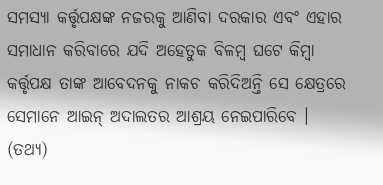ସମସ୍ୟା କର୍ତ୍ତୃପକ୍ଷଙ୍କ ନଜରକୁ ଆଣିବା ଦରକାର ଏବଂ ଏହାର ସମାଧାନ କରିବାରେ ଯଦି ଅହେତୁକ ବିଳମ୍ବ ଘଟେ କିମ୍ବା କର୍ତ୍ତୃପକ୍ଷ ତାଙ୍କ ଆବେଦନକୁ ନାକଚ କରିଦିଅନ୍ତି ସେ କ୍ଷେତ୍ରରେ ସେମାନେ ଆଇନ୍‍ ଅଦାଲତର ଆଶ୍ରୟ ନେଇପାରିବେ । (ତଥ୍ୟ)